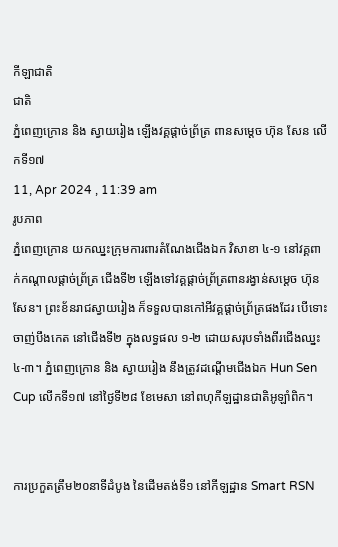កីឡាជាតិ
ជាតិ
ភ្នំពេញក្រោន និង ស្វាយរៀង ឡើងវគ្គផ្ដាច់ព្រ័ត្រ ពានសម្ដេច ហ៊ុន សែន លើកទី១៧
11, Apr 2024 , 11:39 am
រូបភាព
ភ្នំពេញក្រោន យកឈ្នះក្រុមការពារតំណែងជើងឯក វិសាខា ៤-១ នៅវគ្គពាក់កណ្ដាលផ្ដាច់ព្រ័ត្រ ជើងទី២ ឡើងទៅវគ្គផ្តាច់ព្រ័ត្រពានរង្វាន់សម្ដេច ហ៊ុន សែន។ ព្រះខ័នរាជស្វាយរៀង ក៏ទទួលបានកៅអីវគ្គផ្តាច់ព្រ័ត្រផងដែរ បើទោះចាញ់បឹងកេត នៅជើងទី២ ក្នុងលទ្ធផល ១-២ ដោយសរុបទាំងពីរជើងឈ្នះ ៤-៣។ ភ្នំពេញក្រោន និង ស្វាយរៀង នឹងត្រូវដណ្តើមជើងឯក Hun Sen Cup លើកទី១៧ នៅថ្ងៃទី២៨ ខែមេសា នៅពហុកីឡដ្ឋានជាតិអូឡាំពិក។


ការប្រកួតត្រឹម២០នាទីដំបូង នៃដើមតង់ទី១ នៅកីឡដ្ឋាន Smart RSN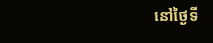នៅថ្ងៃទី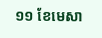១១ ខែមេសា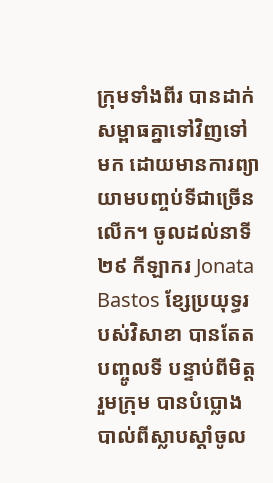ក្រុមទាំងពីរ បានដាក់សម្ពាធគ្នាទៅវិញទៅមក ដោយមានការព្យាយាមបញ្ចប់ទីជាច្រើនលើក។ ចូលដល់នាទី២៩ កីឡាករ Jonata Bastos ខ្សែប្រយុទ្ធរបស់វិសាខា បានតែតបញ្ចូលទី បន្ទាប់ពីមិត្តរួមក្រុម បានបំប្លោងបាល់ពីស្លាបស្ដាំចូល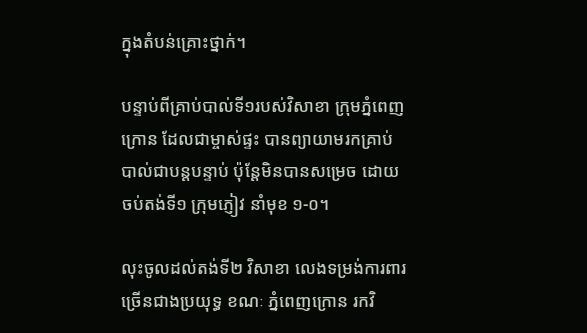ក្នុងតំបន់គ្រោះថ្នាក់។

បន្ទាប់ពីគ្រាប់បាល់ទី១របស់វិសាខា ក្រុមភ្នំពេញក្រោន ដែលជាម្ចាស់ផ្ទះ បានព្យាយាមរកគ្រាប់បាល់ជាបន្តបន្ទាប់ ប៉ុន្ដែមិនបានសម្រេច ដោយ ចប់តង់ទី១ ក្រុមភ្ញៀវ នាំមុខ ១-០។

លុះចូលដល់តង់ទី២ វិសាខា លេងទម្រង់ការពារច្រើនជាងប្រយុទ្ធ ខណៈ ភ្នំពេញក្រោន រកវិ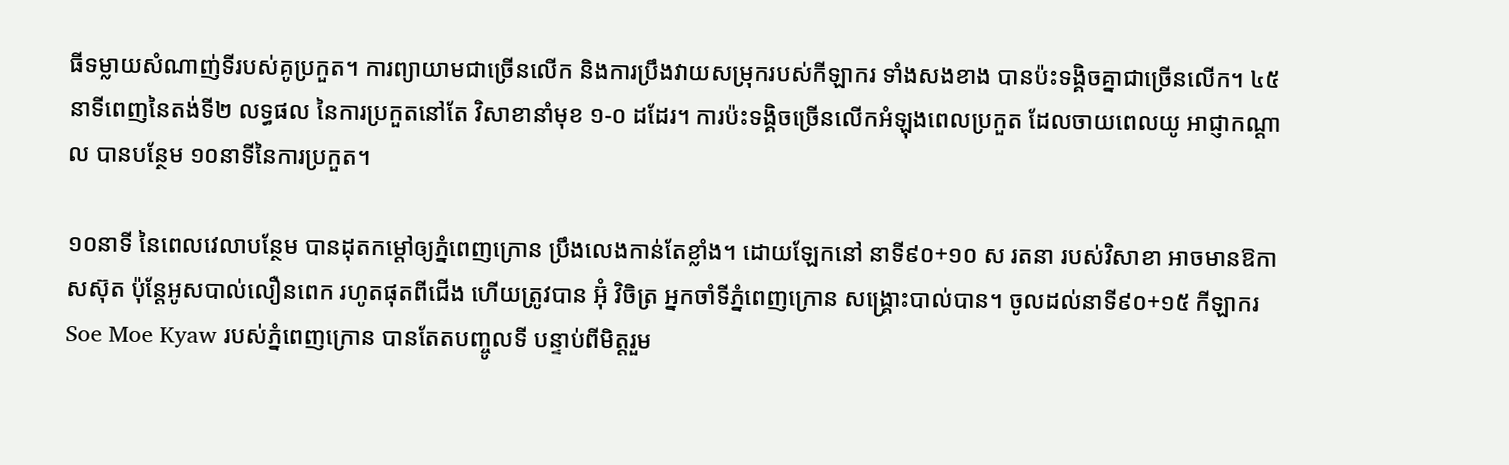ធីទម្លាយសំណាញ់ទីរបស់គូប្រកួត។ ការព្យាយាមជាច្រើនលើក និងការប្រឹងវាយសម្រុករបស់កីឡាករ ទាំងសងខាង បានប៉ះទង្គិចគ្នាជាច្រើនលើក។ ៤៥នាទីពេញនៃតង់ទី២ លទ្ធផល នៃការប្រកួតនៅតែ វិសាខានាំមុខ ១-០ ដដែរ។ ការប៉ះទង្គិចច្រើនលើកអំឡុងពេលប្រកួត ដែលចាយពេលយូ អាជ្ញាកណ្ដាល បានបន្ថែម ១០នាទីនៃការប្រកួត។

១០នាទី នៃពេលវេលាបន្ថែម បានដុតកម្ដៅឲ្យភ្នំពេញក្រោន ប្រឹងលេងកាន់តែខ្លាំង។ ដោយឡែកនៅ នាទី៩០+១០ ស រតនា របស់វិសាខា អាចមានឱកាសស៊ុត ប៉ុន្ដែអូសបាល់លឿនពេក រហូតផុតពីជើង ហើយត្រូវបាន អ៊ុំ វិចិត្រ អ្នកចាំទីភ្នំពេញក្រោន សង្គ្រោះបាល់បាន។ ចូលដល់នាទី៩០+១៥ កីឡាករ Soe Moe Kyaw របស់ភ្នំពេញក្រោន បានតែតបញ្ចូលទី បន្ទាប់ពីមិត្តរួម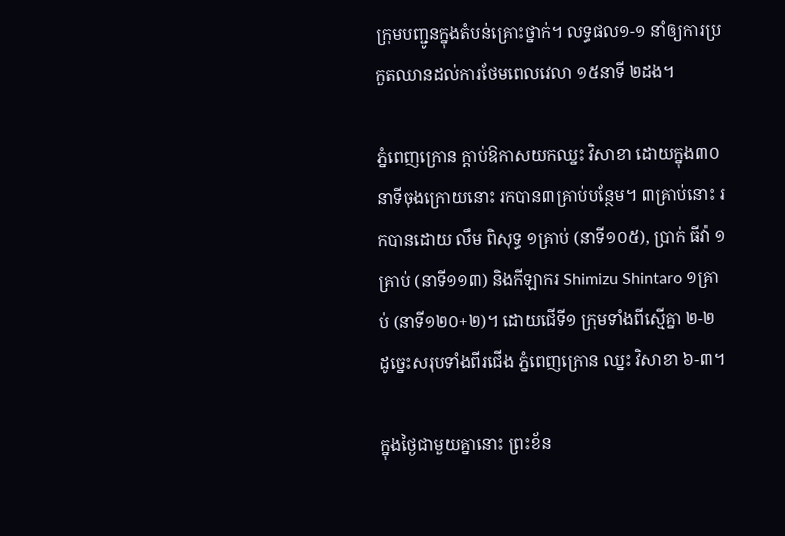ក្រុមបញ្ជូនក្នុងតំបន់គ្រោះថ្នាក់។ លទ្ធផល១-១ នាំឲ្យការប្រកួតឈានដល់ការថែមពេលវេលា ១៥នាទី ២ដង។

ភ្នំពេញក្រោន ក្ដាប់ឱកាសយកឈ្នះ វិសាខា ដោយក្នុង៣០នាទីចុងក្រោយនោះ រកបាន៣គ្រាប់បន្ថែម។ ៣គ្រាប់នោះ រកបានដោយ លឹម ពិសុទ្ធ ១គ្រាប់ (នាទី១០៥), ប្រាក់ ធីវ៉ា ១គ្រាប់ (នាទី១១៣) និងកីឡាករ Shimizu Shintaro ១គ្រាប់ (នាទី១២០+២)។ ដោយជើទី១ ក្រុមទាំងពីស្មើគ្នា ២-២ ដូច្នេះសរុបទាំងពីរជើង ភ្នំពេញក្រោន ឈ្នះ វិសាខា ៦-៣។

ក្នុងថ្ងៃជាមួយគ្នានោះ ព្រះខ័ន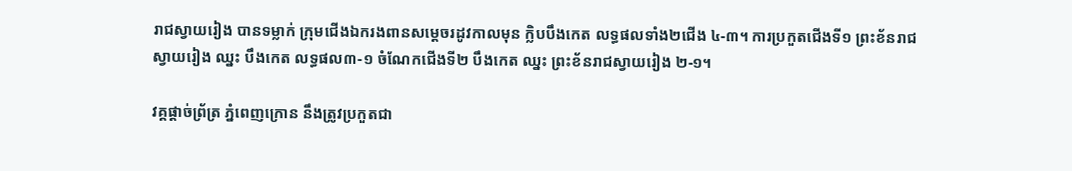រាជស្វាយរៀង បានទម្លាក់ ក្រុមជើងឯករងពានសម្ដេចរដូវកាលមុន ក្លិបបឹងកេត លទ្ធផលទាំង២ជើង ៤-៣។ ការប្រកួតជើងទី១ ព្រះខ័នរាជស្វាយរៀង ឈ្នះ បឹងកេត លទ្ធផល៣-១ ចំណែកជើងទី២ បឹងកេត ឈ្នះ ព្រះខ័នរាជស្វាយរៀង ២-១។

វគ្គផ្ដាច់ព្រ័ត្រ ភ្នំពេញក្រោន នឹងត្រូវប្រកួតជា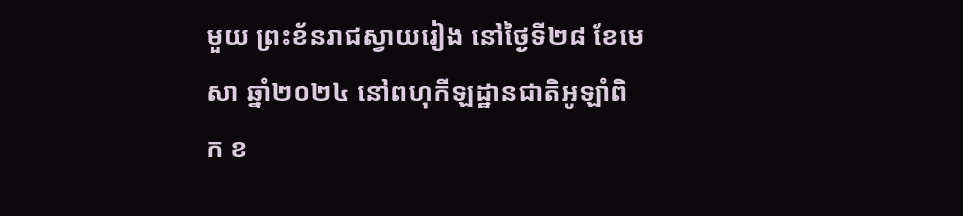មួយ ព្រះខ័នរាជស្វាយរៀង នៅថ្ងៃទី២៨ ខែមេសា ឆ្នាំ២០២៤ នៅពហុកីឡដ្ឋានជាតិអូឡាំពិក ខ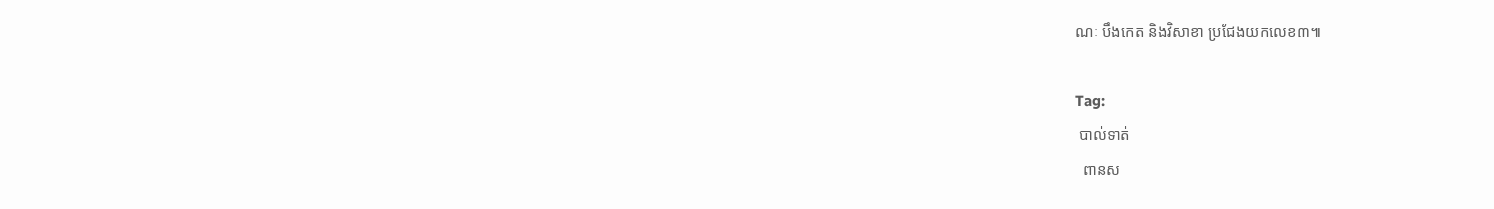ណៈ បឹងកេត និងវិសាខា ប្រជែងយកលេខ៣៕

Tag:
 បាល់ទាត់
  ពានស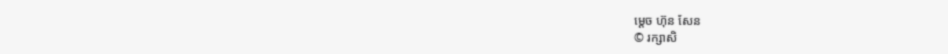ម្ដេច ហ៊ុន សែន
© រក្សាសិ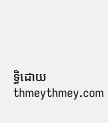ទ្ធិដោយ thmeythmey.com